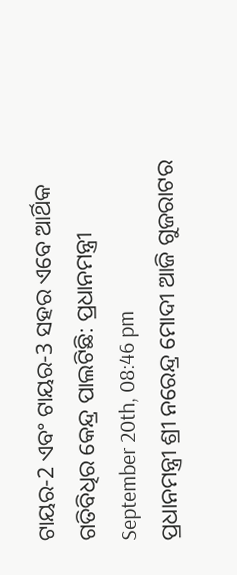ଟାୟର-2 ଏବଂ ଟାୟର-3 ସହର ଏବେ ଆର୍ଥିକ ଗତିବିଧିର କେନ୍ଦ୍ର ପାଲଟିଛି: ପ୍ରଧାନମନ୍ତ୍ରୀ
September 20th, 08:46 pm
ପ୍ରଧାନମନ୍ତ୍ରୀ ଶ୍ରୀ ନରେନ୍ଦ୍ର ମୋଦୀ ଆଜି ଗୁଜରାଟର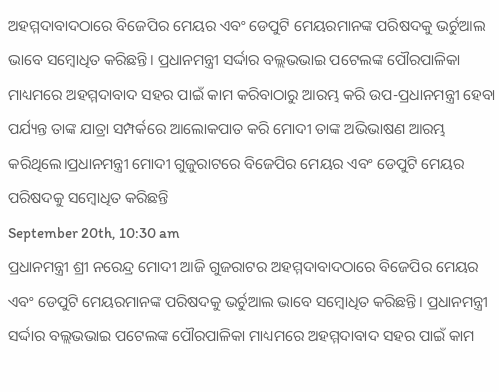ଅହମ୍ମଦାବାଦଠାରେ ବିଜେପିର ମେୟର ଏବଂ ଡେପୁଟି ମେୟରମାନଙ୍କ ପରିଷଦକୁ ଭର୍ଚୁଆଲ ଭାବେ ସମ୍ବୋଧିତ କରିଛନ୍ତି। ପ୍ରଧାନମନ୍ତ୍ରୀ ସର୍ଦ୍ଦାର ବଲ୍ଲଭଭାଇ ପଟେଲଙ୍କ ପୌରପାଳିକା ମାଧ୍ୟମରେ ଅହମ୍ମଦାବାଦ ସହର ପାଇଁ କାମ କରିବାଠାରୁ ଆରମ୍ଭ କରି ଉପ-ପ୍ରଧାନମନ୍ତ୍ରୀ ହେବା ପର୍ଯ୍ୟନ୍ତ ତାଙ୍କ ଯାତ୍ରା ସମ୍ପର୍କରେ ଆଲୋକପାତ କରି ମୋଦୀ ତାଙ୍କ ଅଭିଭାଷଣ ଆରମ୍ଭ କରିଥିଲେ।ପ୍ରଧାନମନ୍ତ୍ରୀ ମୋଦୀ ଗୁଜୁରାଟରେ ବିଜେପିର ମେୟର ଏବଂ ଡେପୁଟି ମେୟର ପରିଷଦକୁ ସମ୍ବୋଧିତ କରିଛନ୍ତି
September 20th, 10:30 am
ପ୍ରଧାନମନ୍ତ୍ରୀ ଶ୍ରୀ ନରେନ୍ଦ୍ର ମୋଦୀ ଆଜି ଗୁଜରାଟର ଅହମ୍ମଦାବାଦଠାରେ ବିଜେପିର ମେୟର ଏବଂ ଡେପୁଟି ମେୟରମାନଙ୍କ ପରିଷଦକୁ ଭର୍ଚୁଆଲ ଭାବେ ସମ୍ବୋଧିତ କରିଛନ୍ତି। ପ୍ରଧାନମନ୍ତ୍ରୀ ସର୍ଦ୍ଦାର ବଲ୍ଲଭଭାଇ ପଟେଲଙ୍କ ପୌରପାଳିକା ମାଧ୍ୟମରେ ଅହମ୍ମଦାବାଦ ସହର ପାଇଁ କାମ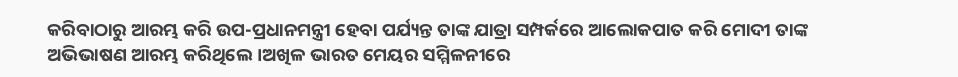କରିବାଠାରୁ ଆରମ୍ଭ କରି ଉପ-ପ୍ରଧାନମନ୍ତ୍ରୀ ହେବା ପର୍ଯ୍ୟନ୍ତ ତାଙ୍କ ଯାତ୍ରା ସମ୍ପର୍କରେ ଆଲୋକପାତ କରି ମୋଦୀ ତାଙ୍କ ଅଭିଭାଷଣ ଆରମ୍ଭ କରିଥିଲେ।ଅଖିଳ ଭାରତ ମେୟର ସମ୍ମିଳନୀରେ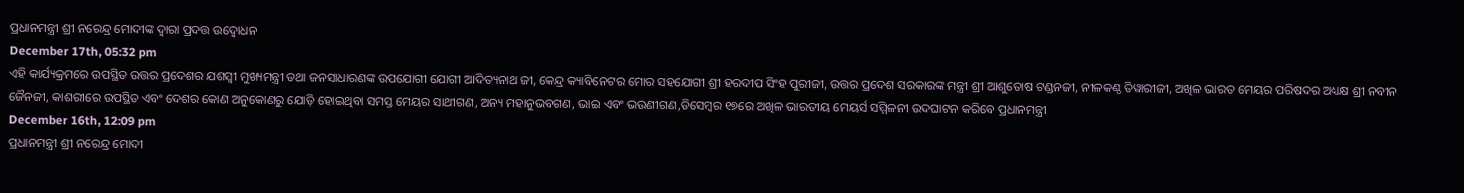ପ୍ରଧାନମନ୍ତ୍ରୀ ଶ୍ରୀ ନରେନ୍ଦ୍ର ମୋଦୀଙ୍କ ଦ୍ୱାରା ପ୍ରଦତ୍ତ ଉଦ୍ବୋଧନ
December 17th, 05:32 pm
ଏହି କାର୍ଯ୍ୟକ୍ରମରେ ଉପସ୍ଥିତ ଉତ୍ତର ପ୍ରଦେଶର ଯଶସ୍ୱୀ ମୁଖ୍ୟମନ୍ତ୍ରୀ ତଥା ଜନସାଧାରଣଙ୍କ ଉପଯୋଗୀ ଯୋଗୀ ଆଦିତ୍ୟନାଥ ଜୀ, କେନ୍ଦ୍ର କ୍ୟାବିନେଟର ମୋର ସହଯୋଗୀ ଶ୍ରୀ ହରଦୀପ ସିଂହ ପୁରୀଜୀ, ଉତ୍ତର ପ୍ରଦେଶ ସରକାରଙ୍କ ମନ୍ତ୍ରୀ ଶ୍ରୀ ଆଶୁତୋଷ ଟଣ୍ଡନଜୀ, ନୀଳକଣ୍ଠ ତିୱାରୀଜୀ, ଅଖିଳ ଭାରତ ମେୟର ପରିଷଦର ଅଧ୍ୟକ୍ଷ ଶ୍ରୀ ନବୀନ ଜୈନଜୀ, କାଶରୀରେ ଉପସ୍ଥିତ ଏବଂ ଦେଶର କୋଣ ଅନୁକୋଣରୁ ଯୋଡ଼ି ହୋଇଥିବା ସମସ୍ତ ମେୟର ସାଥୀଗଣ, ଅନ୍ୟ ମହାନୁଭବଗଣ, ଭାଇ ଏବଂ ଭଉଣୀଗଣ,ଡିସେମ୍ବର ୧୭ରେ ଅଖିଳ ଭାରତୀୟ ମେୟର୍ସ ସମ୍ମିଳନୀ ଉଦଘାଟନ କରିବେ ପ୍ରଧାନମନ୍ତ୍ରୀ
December 16th, 12:09 pm
ପ୍ରଧାନମନ୍ତ୍ରୀ ଶ୍ରୀ ନରେନ୍ଦ୍ର ମୋଦୀ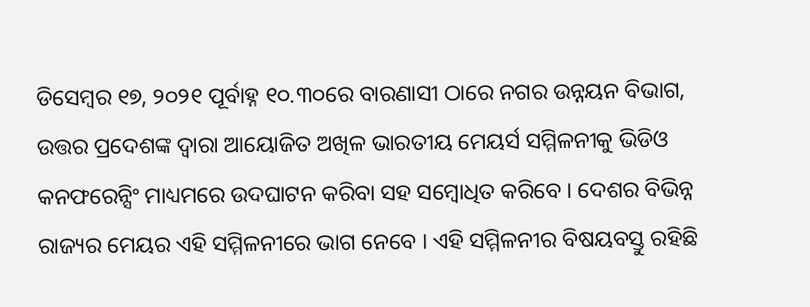ଡିସେମ୍ବର ୧୭, ୨୦୨୧ ପୂର୍ବାହ୍ନ ୧୦.୩୦ରେ ବାରଣାସୀ ଠାରେ ନଗର ଉନ୍ନୟନ ବିଭାଗ, ଉତ୍ତର ପ୍ରଦେଶଙ୍କ ଦ୍ୱାରା ଆୟୋଜିତ ଅଖିଳ ଭାରତୀୟ ମେୟର୍ସ ସମ୍ମିଳନୀକୁ ଭିଡିଓ କନଫରେନ୍ସିଂ ମାଧ୍ୟମରେ ଉଦଘାଟନ କରିବା ସହ ସମ୍ବୋଧିତ କରିବେ । ଦେଶର ବିଭିନ୍ନ ରାଜ୍ୟର ମେୟର ଏହି ସମ୍ମିଳନୀରେ ଭାଗ ନେବେ । ଏହି ସମ୍ମିଳନୀର ବିଷୟବସ୍ତୁ ରହିଛି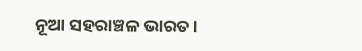ନୂଆ ସହରାଞ୍ଚଳ ଭାରତ ।